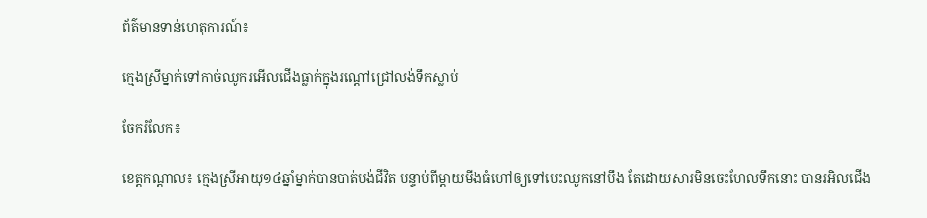ព័ត៌មានទាន់ហេតុការណ៍៖

ក្មេងស្រីម្នាក់ទៅកាច់ឈូករអើលជើងធ្លាក់ក្នុងរណ្តៅជ្រៅលង់ទឹកស្លាប់

ចែករំលែក៖

ខេត្តកណ្តាល៖ ក្មេងស្រីអាយុ១៤ឆ្នាំម្នាក់បានបាត់បង់ជីវិត បន្ទាប់ពីម្តាយមីងធំហៅឲ្យទៅបេះឈូកនៅបឹង តែដោយសារមិនចេះហែលទឹកនោះ បានរអិលជើង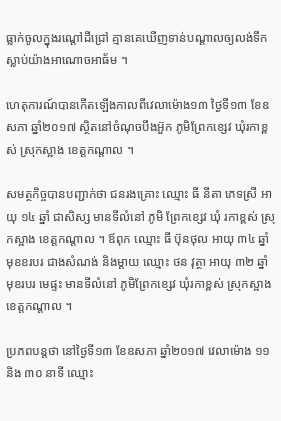ធ្លាក់ចូលក្នុងរណ្តៅដីជ្រៅ គ្មានគេឃើញទាន់បណ្តាលឲ្យលង់ទឹកស្លាប់យ៉ាងអាណោចអាធ័ម ។

ហេតុការណ៍បានកើតឡើងកាលពីវេលាម៉ោង១៣ ថ្ងៃទី១៣ ខែឧសភា ឆ្នាំ២០១៧ ស្ថិតនៅចំណុចបឹងអ៊ួក ភូមិព្រែកខ្សេវ ឃុំរកាខ្ពស់ ស្រុកស្អាង ខេត្តកណ្ដាល ។

សមត្ថកិច្ចបានបញ្ជាក់ថា ជនរងគ្រោះ ឈ្មោះ ធី នីតា ភេទស្រី អាយុ ១៤ ឆ្នាំ ជាសិស្ស មានទីលំនៅ ភូមិ ព្រែកខ្សេវ ឃុំ រកាខ្ពស់ ស្រុកស្អាង ខេត្តកណ្ដាល ។ ឪពុក ឈ្មោះ ធី ប៊ុនថុល អាយុ ៣៤ ឆ្នាំ មុខខរបរ ជាងសំណង់ និងម្ដាយ ឈ្មោះ ថន វុត្ថា អាយុ ៣២ ឆ្នាំ មុខរបរ មេផ្ទះ មានទីលំនៅ ភូមិព្រែកខ្សេវ ឃុំរកាខ្ពស់ ស្រុកស្អាង ខេត្តកណ្ដាល ។

ប្រភពបន្តថា នៅថ្ងៃទី១៣ ខែឧសភា ឆ្នាំ២០១៧ វេលាម៉ោង ១១ និង ៣០ នាទី ឈ្មោះ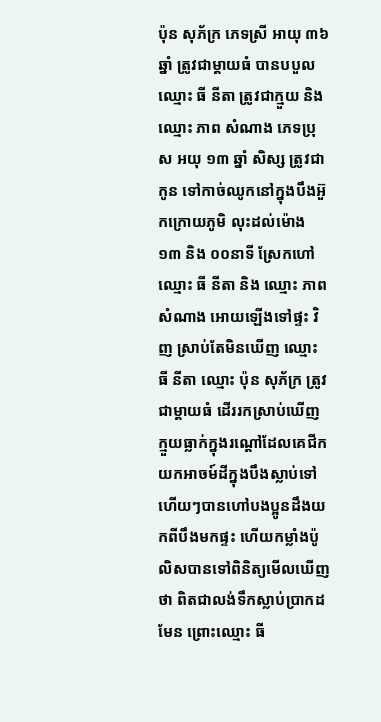ប៉ុន សុភ័ក្រ ភេទស្រី អាយុ ៣៦ ឆ្នាំ ត្រូវជាម្ដាយធំ បានបបួល ឈ្មោះ ធី នីតា ត្រូវជាក្មួយ និង ឈ្មោះ ភាព សំណាង ភេទប្រុស អយុ ១៣ ឆ្នាំ សិស្ស ត្រូវជាកូន ទៅកាច់ឈូកនៅក្នុងបឹងអ៊ួកក្រោយភូមិ លុះដល់ម៉ោង ១៣ និង ០០នាទី ស្រែកហៅ ឈ្មោះ ធី នីតា និង ឈ្មោះ ភាព សំណាង អោយឡើងទៅផ្ទះ វិញ ស្រាប់តែមិនឃើញ ឈ្មោះ ធី នីតា ឈ្មោះ ប៉ុន សុភ័ក្រ ត្រូវជាម្ដាយធំ ដើររកស្រាប់ឃើញ ក្មួយធ្លាក់ក្នុងរណ្តៅដែលគេជីកយកអាចម៍ដីក្នុងបឹងស្លាប់ទៅហើយៗបានហៅបងប្អូនដឹងយកពីបឹងមកផ្ទះ ហើយកម្លាំងប៉ូលិសបានទៅពិនិត្យមើលឃើញថា ពិតជាលង់ទឹកស្លាប់ប្រាកដមែន ព្រោះឈ្មោះ ធី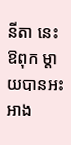នីតា នេះឱពុក ម្ដាយបានអះអាង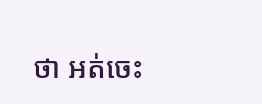ថា អត់ចេះ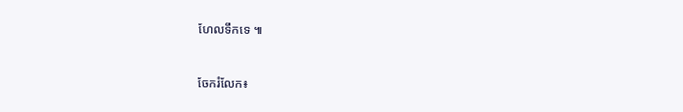ហែលទឹកទេ ៕


ចែករំលែក៖